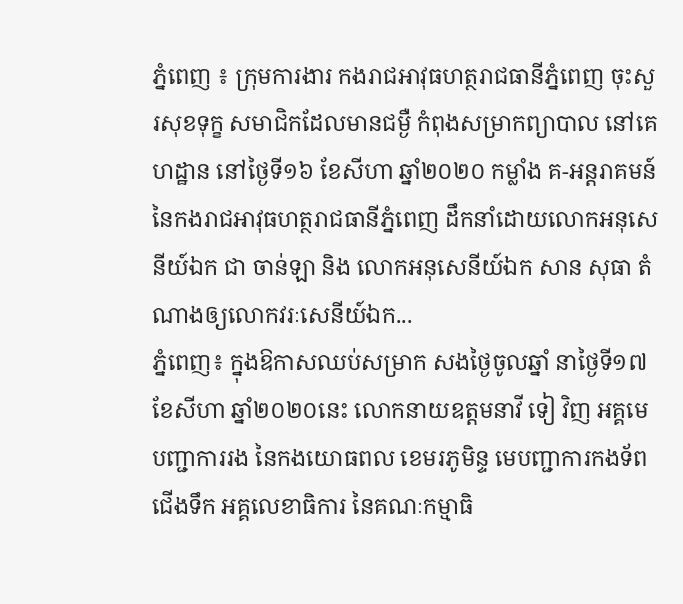ភ្នំពេញ ៖ ក្រុមការងារ កងរាជអាវុធហត្ថរាជធានីភ្នំពេញ ចុះសួរសុខទុក្ខ សមាជិកដែលមានជម្ងឺ កំពុងសម្រាកព្យាបាល នៅគេហដ្ឋាន នៅថ្ងៃទី១៦ ខែសីហា ឆ្នាំ២០២០ កម្លាំង គ-អន្តរាគមន៍ នៃកងរាជអាវុធហត្ថរាជធានីភ្នំពេញ ដឹកនាំដោយលោកអនុសេនីយ៍ឯក ជា ចាន់ឡា និង លោកអនុសេនីយ៍ឯក សាន សុធា តំណាងឲ្យលោកវរៈសេនីយ៍ឯក...
ភ្នំពេញ៖ ក្នុងឱកាសឈប់សម្រាក សងថ្ងៃចូលឆ្នាំ នាថ្ងៃទី១៧ ខែសីហា ឆ្នាំ២០២០នេះ លោកនាយឧត្ដមនាវី ទៀ វិញ អគ្គមេបញ្ជាការរង នៃកងយោធពល ខេមរភូមិន្ទ មេបញ្ជាការកងទ័ពជើងទឹក អគ្គលេខាធិការ នៃគណៈកម្មាធិ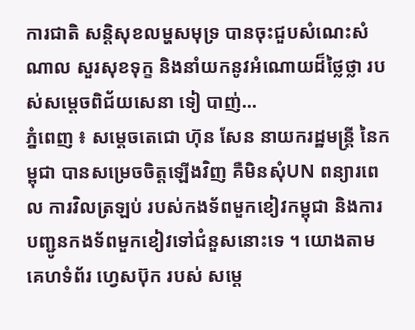ការជាតិ សន្តិសុខលម្ហសមុទ្រ បានចុះជួបសំណេះសំណាល សួរសុខទុក្ខ និងនាំយកនូវអំណោយដ៏ថ្លៃថ្លា របស់សម្ដេចពិជ័យសេនា ទៀ បាញ់...
ភ្នំពេញ ៖ សម្ដេចតេជោ ហ៊ុន សែន នាយករដ្ឋមន្ត្រី នៃកម្ពុជា បានសម្រេចចិត្តឡើងវិញ គឺមិនសុំUN ពន្យារពេល ការវិលត្រឡប់ របស់កងទ័ពមួកខៀវកម្ពុជា និងការបញ្ជូនកងទ័ពមួកខៀវទៅជំនួសនោះទេ ។ យោងតាម គេហទំព័រ ហ្វេសប៊ុក របស់ សម្ដេ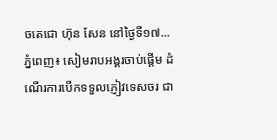ចតេជោ ហ៊ុន សែន នៅថ្ងៃទី១៧...
ភ្នំពេញ៖ សៀមរាបអង្គរចាប់ផ្ដើម ដំណើរការបើកទទួលភ្ញៀវទេសចរ ជា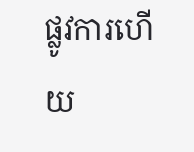ផ្លូវការហើយ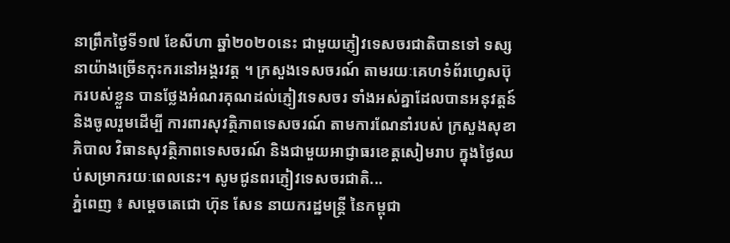នាព្រឹកថ្ងៃទី១៧ ខែសីហា ឆ្នាំ២០២០នេះ ជាមួយភ្ញៀវទេសចរជាតិបានទៅ ទស្សនាយ៉ាងច្រើនកុះករនៅអង្គរវត្ត ។ ក្រសួងទេសចរណ៍ តាមរយៈគេហទំព័រហ្វេសប៊ុករបស់ខ្លួន បានថ្លែងអំណរគុណដល់ភ្ញៀវទេសចរ ទាំងអស់គ្នាដែលបានអនុវត្តន៍ និងចូលរួមដើម្បី ការពារសុវត្ថិភាពទេសចរណ៍ តាមការណែនាំរបស់ ក្រសួងសុខាភិបាល វិធានសុវត្ថិភាពទេសចរណ៍ និងជាមួយអាជ្ញាធរខេត្តសៀមរាប ក្នុងថ្ងៃឈប់សម្រាករយៈពេលនេះ។ សូមជូនពរភ្ញៀវទេសចរជាតិ...
ភ្នំពេញ ៖ សម្ដេចតេជោ ហ៊ុន សែន នាយករដ្ឋមន្ត្រី នៃកម្ពុជា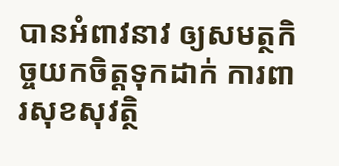បានអំពាវនាវ ឲ្យសមត្ថកិច្ចយកចិត្តទុកដាក់ ការពារសុខសុវត្ថិ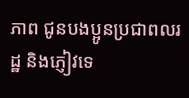ភាព ជូនបងប្អូនប្រជាពលរដ្ឋ និងភ្ញៀវទេ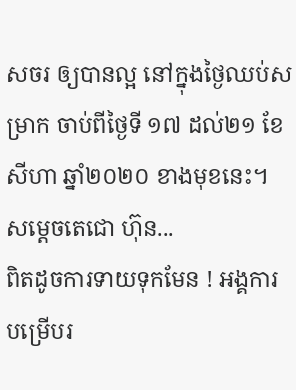សចរ ឲ្យបានល្អ នៅក្នុងថ្ងៃឈប់សម្រាក ចាប់ពីថ្ងៃទី ១៧ ដល់២១ ខែសីហា ឆ្នាំ២០២០ ខាងមុខនេះ។ សម្ដេចតេជោ ហ៊ុន...
ពិតដូចការទាយទុកមែន ! អង្គការ បម្រើបរ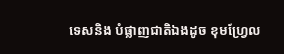ទេសនិង បំផ្លាញជាតិឯងដូច ខុមហ្វ្រែល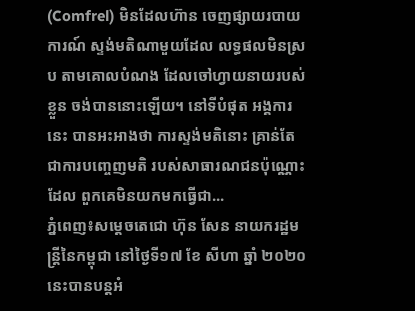(Comfrel) មិនដែលហ៊ាន ចេញផ្សាយរបាយការណ៍ ស្ទង់មតិណាមួយដែល លទ្ធផលមិនស្រប តាមគោលបំណង ដែលចៅហ្វាយនាយរបស់ខ្លួន ចង់បាននោះឡើយ។ នៅទីបំផុត អង្គការនេះ បានអះអាងថា ការស្ទង់មតិនោះ គ្រាន់តែជាការបញ្ចេញមតិ របស់សាធារណជនប៉ុណ្ណោះ ដែល ពួកគេមិនយកមកធ្វើជា...
ភ្នំពេញ៖សម្ដេចតេជោ ហ៊ុន សែន នាយករដ្ឋមន្រ្តីនៃកម្ពុជា នៅថ្ងៃទី១៧ ខែ សីហា ឆ្នាំ ២០២០នេះបានបន្តអំ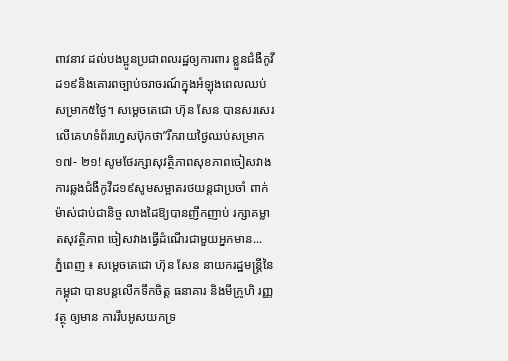ពាវនាវ ដល់បងប្អូនប្រជាពលរដ្ឋឲ្យការពារ ខ្លួនជំងឺកូវីដ១៩និងគោរពច្បាប់ចរាចរណ៍ក្នុងអំឡុងពេលឈប់សម្រាក៥ថ្ងៃ។ សម្ដេចតេជោ ហ៊ុន សែន បានសរសេរលើគេហទំព័រហ្វេសប៊ុកថា”រីករាយថ្ងៃឈប់សម្រាក ១៧- ២១! សូមថែរក្សាសុវត្ថិភាពសុខភាពចៀសវាង ការឆ្លងជំងឺកូវីដ១៩សូមសម្អាតរថយន្តជាប្រចាំ ពាក់ម៉ាស់ជាប់ជានិច្ច លាងដៃឱ្យបានញឹកញាប់ រក្សាគម្លាតសុវត្ថិភាព ចៀសវាងធ្វើដំណើរជាមួយអ្នកមាន...
ភ្នំពេញ ៖ សម្ដេចតេជោ ហ៊ុន សែន នាយករដ្ឋមន្ដ្រីនៃកម្ពុជា បានបន្ដលើកទឹកចិត្ត ធនាគារ និងមីក្រូហិ រញ្ញវត្ថុ ឲ្យមាន ការរឹបអូសយកទ្រ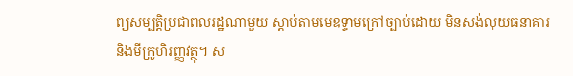ព្យសម្បត្តិប្រជាពលរដ្ឋណាមួយ ស្ដាប់តាមមេឧទ្ទាមក្រៅច្បាប់ដោយ មិនសង់លុយធនាគារ និងមីក្រូហិរញ្ញវត្ថុ។ ស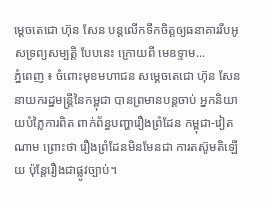ម្ដេចតេជោ ហ៊ុន សែន បន្ដលើកទឹកចិត្តឲ្យធនាគាររឹបអូសទ្រព្យសម្បត្តិ បែបនេះ ក្រោយពី មេឧទ្ទាម...
ភ្នំពេញ ៖ ចំពោះមុខមហាជន សម្ដេចតេជោ ហ៊ុន សែន នាយករដ្ឋមន្ដ្រីនៃកម្ពុជា បានព្រមានបន្តចាប់ អ្នកនិយាយបំភ្លៃការពិត ពាក់ព័ន្ធបញ្ហារឿងព្រំដែន កម្ពុជា-វៀតណាម ព្រោះថា រឿងព្រំដែនមិនមែនជា ការតស៊ូមតិឡើយ ប៉ុន្តែរឿងជាផ្លូវច្បាប់។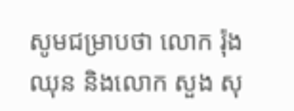សូមជម្រាបថា លោក រ៉ុង ឈុន និងលោក សួង សុ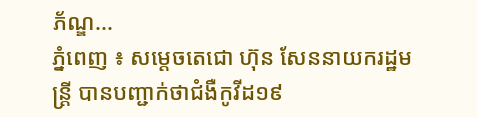ភ័ណ្ឌ...
ភ្នំពេញ ៖ សម្តេចតេជោ ហ៊ុន សែននាយករដ្ឋមន្ត្រី បានបញ្ជាក់ថាជំងឺកូវីដ១៩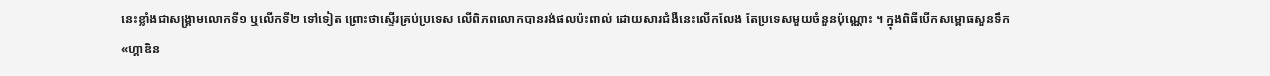នេះខ្លាំងជាសង្គ្រាមលោកទី១ ឬលើកទី២ ទៅទៀត ព្រោះថាស្ទើរគ្រប់ប្រទេស លើពិភពលោកបានរង់ផលប៉ះពាល់ ដោយសារជំងឺនេះលើកលែង តែប្រទេសមួយចំនួនប៉ុណ្ណោះ ។ ក្នុងពិធីបើកសម្ពោធសួនទឹក «ហ្គាឌិន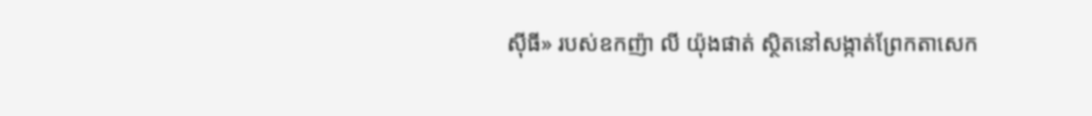ស៊ីធី» របស់ឧកញ៉ា លី យ៉ុងផាត់ ស្ថិតនៅសង្កាត់ព្រែកតាសេក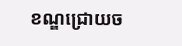ខណ្ឌជ្រោយច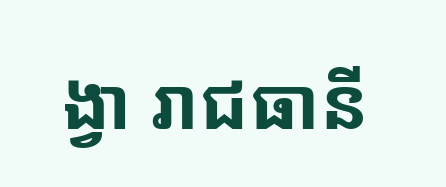ង្វា រាជធានី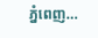ភ្នំពេញ...